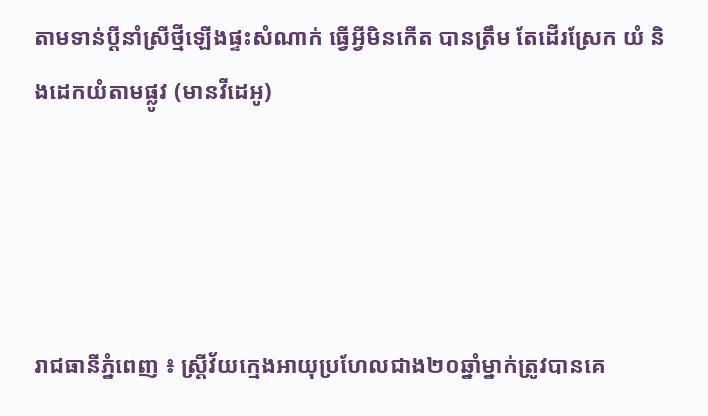តាមទាន់ប្តីនាំស្រីថ្មីឡើងផ្ទះសំណាក់ ធ្វើអ្វីមិនកើត បានត្រឹម តែដើរស្រែក យំ និងដេកយំតាមផ្លូវ (មានវីដេអូ)




រាជធានីភ្នំពេញ ៖ ស្ត្រីវ័យក្មេងអាយុប្រហែលជាង២០ឆ្នាំម្នាក់ត្រូវបានគេ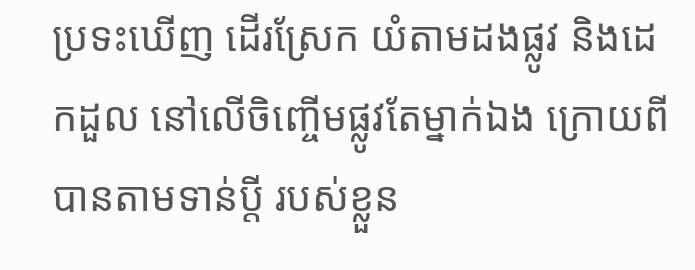ប្រទះឃើញ ដើរស្រែក យំតាមដងផ្លូវ និងដេកដួល នៅលើចិញ្ចើមផ្លូវតែម្នាក់ឯង ក្រោយពីបានតាមទាន់ប្តី របស់ខ្លួន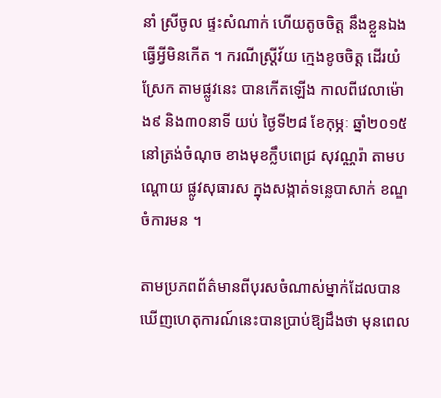នាំ ស្រីចូល ផ្ទះសំណាក់ ហើយតូចចិត្ត នឹងខ្លួនឯង ធ្វើអ្វីមិនកើត ។ ករណីស្ត្រីវ័យ ក្មេងខូចចិត្ត ដើរយំស្រែក តាមផ្លូវនេះ បានកើតឡើង កាលពីវេលាម៉ោង៩ និង៣០នាទី យប់ ថ្ងៃទី២៨ ខែកុម្ភៈ ឆ្នាំ២០១៥ នៅត្រង់ចំណុច ខាងមុខក្លឹបពេជ្រ សុវណ្ណរ៉ា តាមបណ្តោយ ផ្លូវសុធារស ក្នុងសង្កាត់ទន្លេបាសាក់ ខណ្ឌចំការមន ។

តាមប្រភពព័ត៌មានពីបុរសចំណាស់ម្នាក់ដែលបានឃើញហេតុការណ៍នេះបានប្រាប់ឱ្យដឹងថា មុនពេល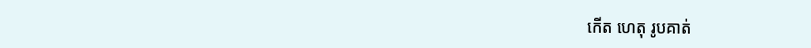កើត ហេតុ រូបគាត់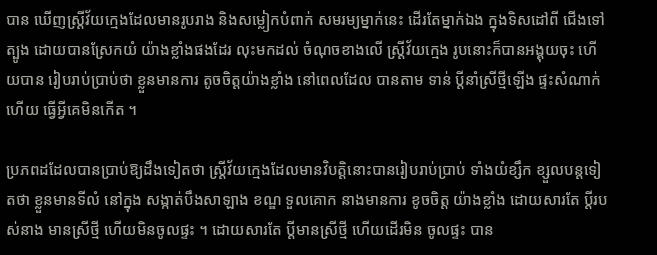បាន ឃើញស្ត្រីវ័យក្មេងដែលមានរូបរាង និងសម្លៀកបំពាក់ សមរម្យម្នាក់នេះ ដើរតែម្នាក់ឯង ក្នុងទិសដៅពី ជើងទៅត្បូង ដោយបានស្រែកយំ យ៉ាងខ្លាំងផងដែរ លុះមកដល់ ចំណុចខាងលើ ស្ត្រីវ័យក្មេង រូបនោះក៏បានអង្គុយចុះ ហើយបាន រៀបរាប់ប្រាប់ថា ខ្លួនមានការ តូចចិត្តយ៉ាងខ្លាំង នៅពេលដែល បានតាម ទាន់ ប្តីនាំស្រីថ្មីឡើង ផ្ទះសំណាក់ហើយ ធ្វើអ្វីគេមិនកើត ។

ប្រភពដដែលបានប្រាប់ឱ្យដឹងទៀតថា ស្ត្រីវ័យក្មេងដែលមានវិបត្តិនោះបានរៀបរាប់ប្រាប់ ទាំងយំខ្សឹក ខ្សួលបន្តទៀតថា ខ្លួនមានទីលំ នៅក្នុង សង្កាត់បឹងសាឡាង ខណ្ឌ ទួលគោក នាងមានការ ខូចចិត្ត យ៉ាងខ្លាំង ដោយសារតែ ប្តីរបស់នាង មានស្រីថ្មី ហើយមិនចូលផ្ទះ ។ ដោយសារតែ ប្តីមានស្រីថ្មី ហើយដើរមិន ចូលផ្ទះ បាន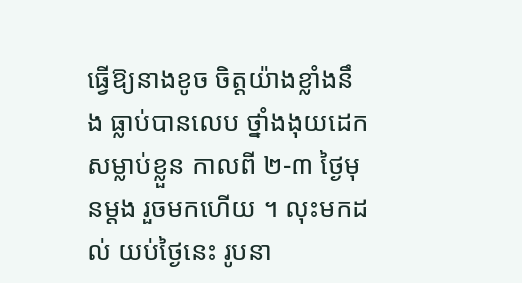ធ្វើឱ្យនាងខូច ចិត្តយ៉ាងខ្លាំងនឹង ធ្លាប់បានលេប ថ្នាំងងុយដេក សម្លាប់ខ្លួន កាលពី ២-៣ ថ្ងៃមុនម្តង រួចមកហើយ ។ លុះមកដល់ យប់ថ្ងៃនេះ រូបនា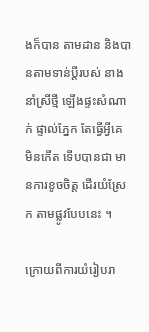ងក៏បាន តាមដាន និងបានតាមទាន់ប្តីរបស់ នាងនាំស្រីថ្មី ឡើងផ្ទះសំណាក់ ផ្ទាល់ភ្នែក តែធ្វើអ្វីគេ មិនកើត ទើបបានជា មានការខូចចិត្ត ដើរយំស្រែក តាមផ្លូវបែបនេះ ។

ក្រោយពីការយំរៀបរា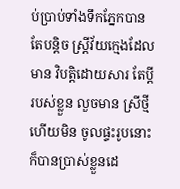ប់ប្រាប់ទាំងទឹកភ្នែកបានតែបន្តិច ស្ត្រីវ័យក្មេងដែលមាន វិបត្តិដោយសារ តែប្តី របស់ខ្លួន លួចមាន ស្រីថ្មីហើយមិន ចូលផ្ទះរូបនោះ ក៏បានប្រាស់ខ្លួនដេ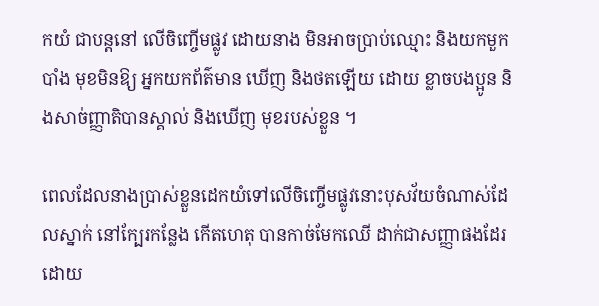កយំ ជាបន្តនៅ លើចិញ្ចើមផ្លូវ ដោយនាង មិនអាចប្រាប់ឈ្មោះ និងយកមួកបាំង មុខមិនឱ្យ អ្នកយកព័ត៌មាន ឃើញ និងថតឡើយ ដោយ ខ្លាចបងប្អូន និងសាច់ញ្ញាតិបានស្គាល់ និងឃើញ មុខរបស់ខ្លួន ។

ពេលដែលនាងប្រាស់ខ្លួនដេកយំទៅលើចិញ្ចើមផ្លូវនោះបុសវ័យចំណាស់ដែលស្នាក់ នៅក្បែរកន្លែង កើតហេតុ បានកាច់មែកឈើ ដាក់ជាសញ្ញាផងដែរ ដោយ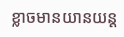ខ្លាចមានយានយន្ត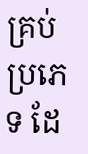គ្រប់ប្រភេទ ដែ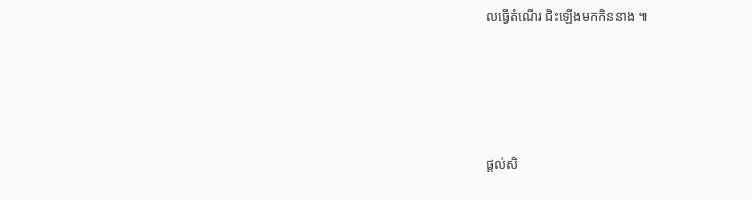លធ្វើតំណើរ ជិះឡើងមកកិននាង ៕




ផ្តល់សិ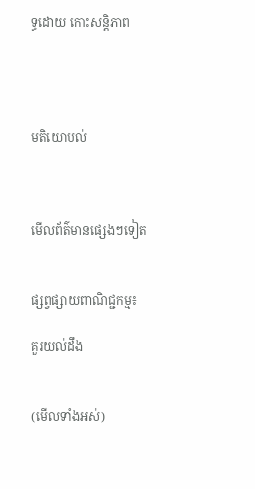ទ្ធដោយ កោះសន្តិភាព




មតិយោបល់



មើលព័ត៌មានផ្សេងៗទៀត


ផ្សព្វផ្សាយពាណិជ្ជកម្ម៖

គួរយល់ដឹង


(មើលទាំងអស់)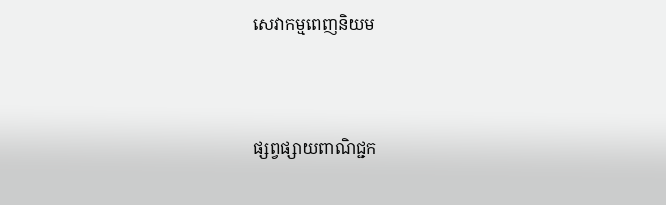សេវាកម្មពេញនិយម



ផ្សព្វផ្សាយពាណិជ្ជក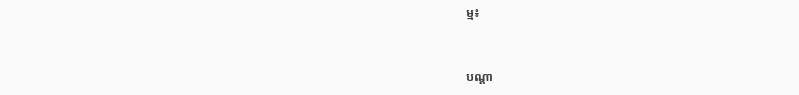ម្ម៖


បណ្តា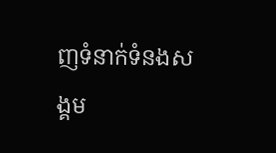ញទំនាក់ទំនងសង្គម